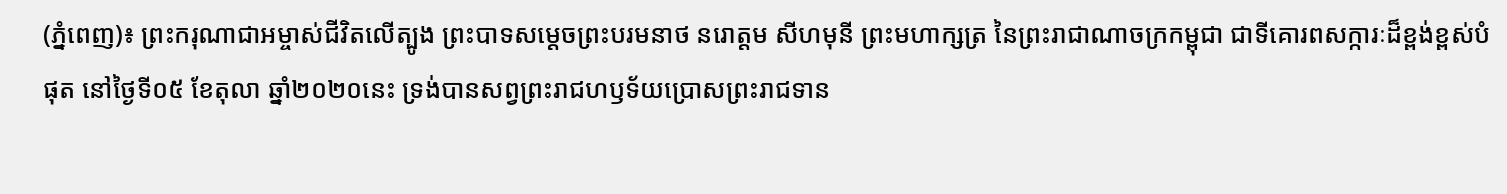(ភ្នំពេញ)៖ ព្រះករុណាជាអម្ចាស់ជីវិតលើត្បូង ព្រះបាទសម្ដេចព្រះបរមនាថ នរោត្តម សីហមុនី ព្រះមហាក្សត្រ នៃព្រះរាជាណាចក្រកម្ពុជា ជាទីគោរពសក្ការៈដ៏ខ្ពង់ខ្ពស់បំផុត នៅថ្ងៃទី០៥ ខែតុលា ឆ្នាំ២០២០នេះ ទ្រង់បានសព្វព្រះរាជហឫទ័យប្រោសព្រះរាជទាន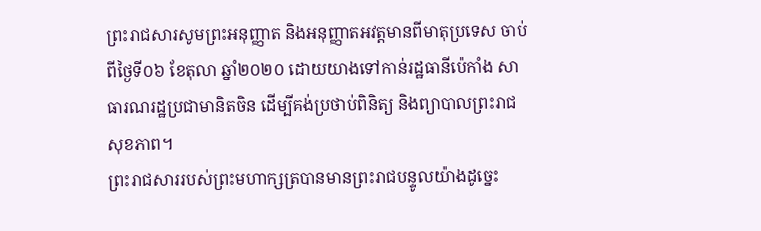ព្រះរាជសារសូមព្រះអនុញ្ញាត និងអនុញ្ញាតអវត្តមានពីមាតុប្រទេស ចាប់ពីថ្ងៃទី០៦ ខែតុលា ឆ្នាំ២០២០ ដោយយាងទៅកាន់រដ្ឋធានីប៉េកាំង សាធារណរដ្ឋប្រជាមានិតចិន ដើម្បីគង់ប្រថាប់ពិនិត្យ និងព្យាបាលព្រះរាជសុខភាព។
ព្រះរាជសាររបស់ព្រះមហាក្សត្របានមានព្រះរាជបន្ទូលយ៉ាងដូច្នេះ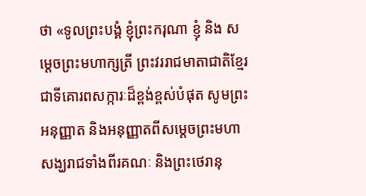ថា «ទូលព្រះបង្គំ ខ្ញុំព្រះករុណា ខ្ញុំ និង សម្ដេចព្រះមហាក្សត្រី ព្រះវររាជមាតាជាតិខ្មែរ ជាទីគោរពសក្ការៈដ៏ខ្ពង់ខ្ពស់បំផុត សូមព្រះអនុញ្ញាត និងអនុញ្ញាតពីសម្ដេចព្រះមហាសង្ឃរាជទាំងពីរគណៈ និងព្រះថេរានុ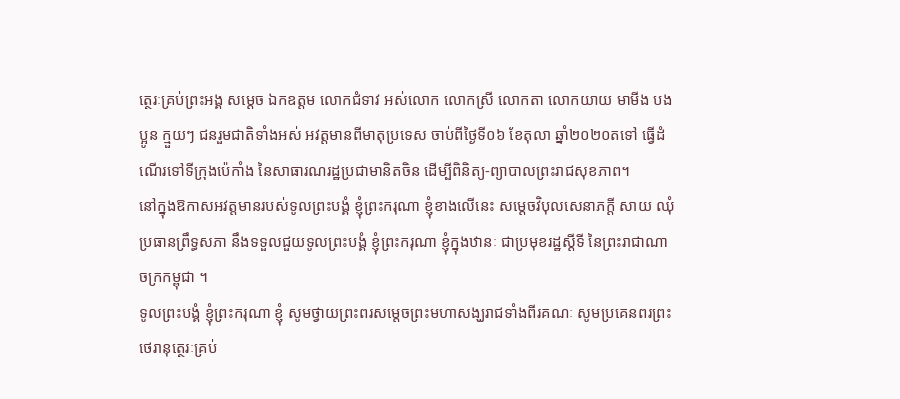ត្ថេរៈគ្រប់ព្រះអង្គ សម្ដេច ឯកឧត្តម លោកជំទាវ អស់លោក លោកស្រី លោកតា លោកយាយ មាមីង បងប្អូន ក្មួយៗ ជនរួមជាតិទាំងអស់ អវត្តមានពីមាតុប្រទេស ចាប់ពីថ្ងៃទី០៦ ខែតុលា ឆ្នាំ២០២០តទៅ ធ្វើដំណើរទៅទីក្រុងប៉េកាំង នៃសាធារណរដ្ឋប្រជាមានិតចិន ដើម្បីពិនិត្យ-ព្យាបាលព្រះរាជសុខភាព។
នៅក្នុងឱកាសអវត្តមានរបស់ទូលព្រះបង្គំ ខ្ញុំព្រះករុណា ខ្ញុំខាងលើនេះ សម្ដេចវិបុលសេនាភក្ដី សាយ ឈុំ ប្រធានព្រឹទ្ធសភា នឹងទទួលជួយទូលព្រះបង្គំ ខ្ញុំព្រះករុណា ខ្ញុំក្នុងឋានៈ ជាប្រមុខរដ្ឋស្ដីទី នៃព្រះរាជាណាចក្រកម្ពុជា ។
ទូលព្រះបង្គំ ខ្ញុំព្រះករុណា ខ្ញុំ សូមថ្វាយព្រះពរសម្ដេចព្រះមហាសង្ឃរាជទាំងពីរគណៈ សូមប្រគេនពរព្រះថេរានុត្ថេរៈគ្រប់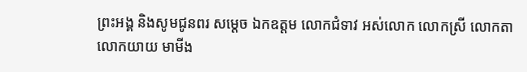ព្រះអង្គ និងសូមជូនពរ សម្ដេច ឯកឧត្តម លោកជំទាវ អស់លោក លោកស្រី លោកតា លោកយាយ មាមីង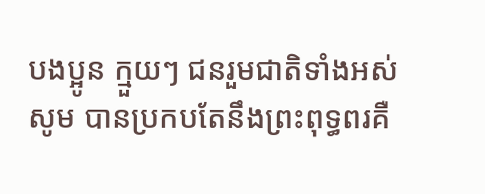បងប្អូន ក្មួយៗ ជនរួមជាតិទាំងអស់ សូម បានប្រកបតែនឹងព្រះពុទ្ធពរគឺ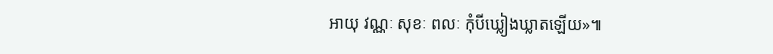អាយុ វណ្ណៈ សុខៈ ពលៈ កុំបីឃ្លៀងឃ្លាតឡើយ»៕